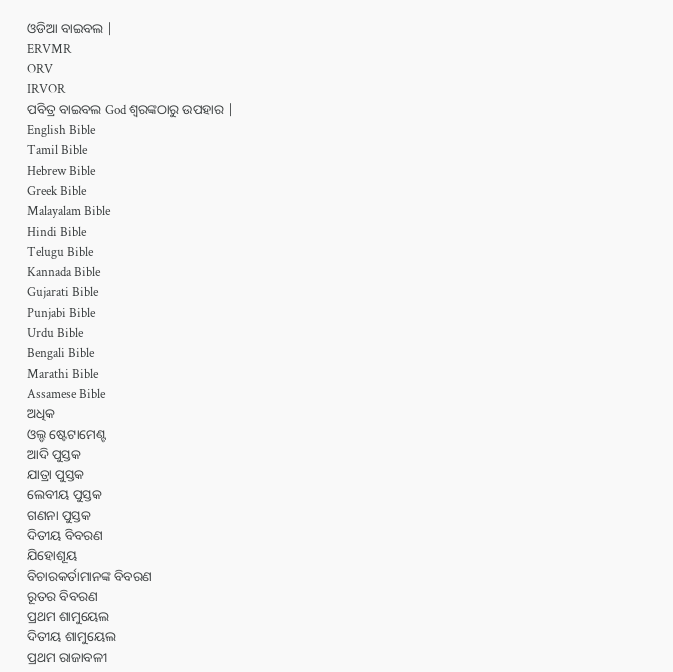ଓଡିଆ ବାଇବଲ |
ERVMR
ORV
IRVOR
ପବିତ୍ର ବାଇବଲ God ଶ୍ବରଙ୍କଠାରୁ ଉପହାର |
English Bible
Tamil Bible
Hebrew Bible
Greek Bible
Malayalam Bible
Hindi Bible
Telugu Bible
Kannada Bible
Gujarati Bible
Punjabi Bible
Urdu Bible
Bengali Bible
Marathi Bible
Assamese Bible
ଅଧିକ
ଓଲ୍ଡ ଷ୍ଟେଟାମେଣ୍ଟ
ଆଦି ପୁସ୍ତକ
ଯାତ୍ରା ପୁସ୍ତକ
ଲେବୀୟ ପୁସ୍ତକ
ଗଣନା ପୁସ୍ତକ
ଦିତୀୟ ବିବରଣ
ଯିହୋଶୂୟ
ବିଚାରକର୍ତାମାନଙ୍କ ବିବରଣ
ରୂତର ବିବରଣ
ପ୍ରଥମ ଶାମୁୟେଲ
ଦିତୀୟ ଶାମୁୟେଲ
ପ୍ରଥମ ରାଜାବଳୀ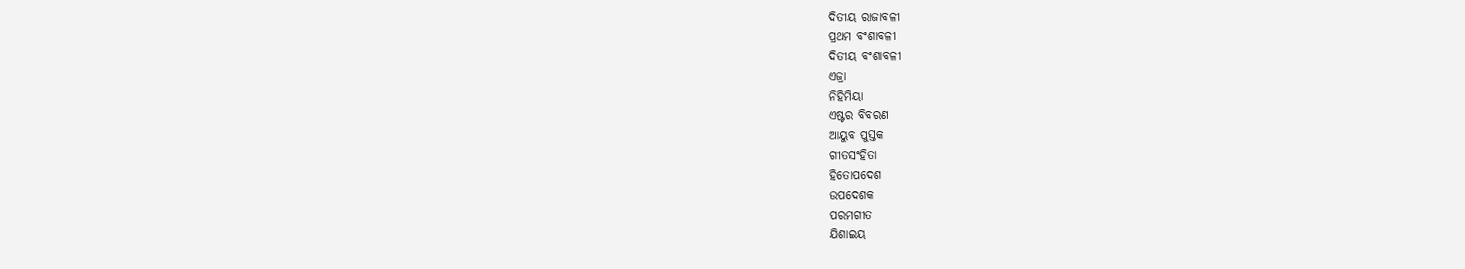ଦିତୀୟ ରାଜାବଳୀ
ପ୍ରଥମ ବଂଶାବଳୀ
ଦିତୀୟ ବଂଶାବଳୀ
ଏଜ୍ରା
ନିହିମିୟା
ଏଷ୍ଟର ବିବରଣ
ଆୟୁବ ପୁସ୍ତକ
ଗୀତସଂହିତା
ହିତୋପଦେଶ
ଉପଦେଶକ
ପରମଗୀତ
ଯିଶାଇୟ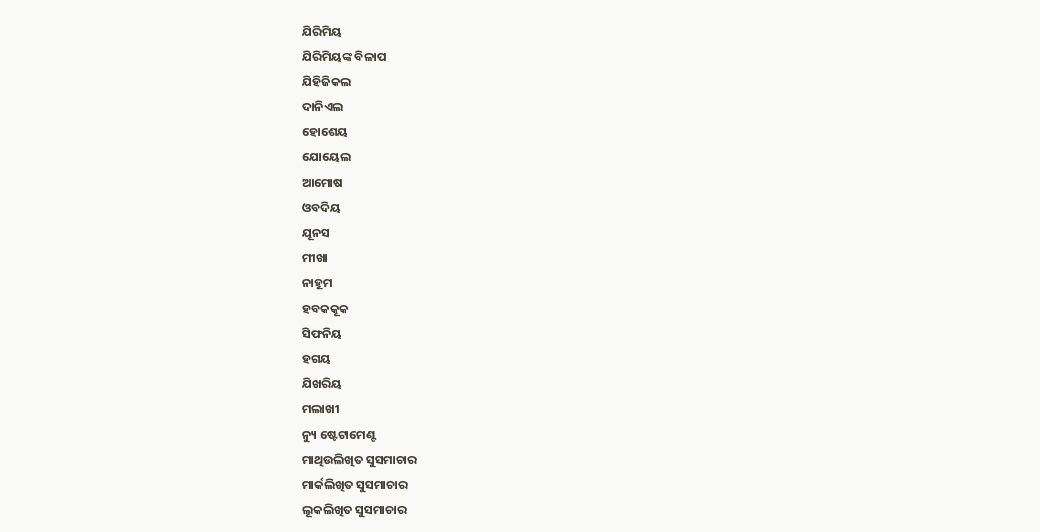ଯିରିମିୟ
ଯିରିମିୟଙ୍କ ବିଳାପ
ଯିହିଜିକଲ
ଦାନିଏଲ
ହୋଶେୟ
ଯୋୟେଲ
ଆମୋଷ
ଓବଦିୟ
ଯୂନସ
ମୀଖା
ନାହୂମ
ହବକକୂକ
ସିଫନିୟ
ହଗୟ
ଯିଖରିୟ
ମଲାଖୀ
ନ୍ୟୁ ଷ୍ଟେଟାମେଣ୍ଟ
ମାଥିଉଲିଖିତ ସୁସମାଚାର
ମାର୍କଲିଖିତ ସୁସମାଚାର
ଲୂକଲିଖିତ ସୁସମାଚାର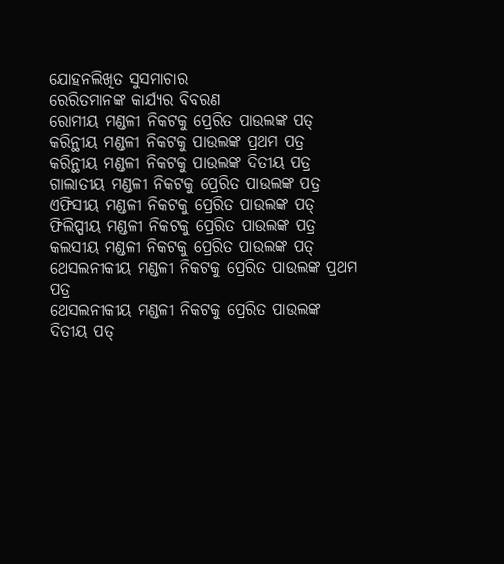ଯୋହନଲିଖିତ ସୁସମାଚାର
ରେରିତମାନଙ୍କ କାର୍ଯ୍ୟର ବିବରଣ
ରୋମୀୟ ମଣ୍ଡଳୀ ନିକଟକୁ ପ୍ରେରିତ ପାଉଲଙ୍କ ପତ୍
କରିନ୍ଥୀୟ ମଣ୍ଡଳୀ ନିକଟକୁ ପାଉଲଙ୍କ ପ୍ରଥମ ପତ୍ର
କରିନ୍ଥୀୟ ମଣ୍ଡଳୀ ନିକଟକୁ ପାଉଲଙ୍କ ଦିତୀୟ ପତ୍ର
ଗାଲାତୀୟ ମଣ୍ଡଳୀ ନିକଟକୁ ପ୍ରେରିତ ପାଉଲଙ୍କ ପତ୍ର
ଏଫିସୀୟ ମଣ୍ଡଳୀ ନିକଟକୁ ପ୍ରେରିତ ପାଉଲଙ୍କ ପତ୍
ଫିଲିପ୍ପୀୟ ମଣ୍ଡଳୀ ନିକଟକୁ ପ୍ରେରିତ ପାଉଲଙ୍କ ପତ୍ର
କଲସୀୟ ମଣ୍ଡଳୀ ନିକଟକୁ ପ୍ରେରିତ ପାଉଲଙ୍କ ପତ୍
ଥେସଲନୀକୀୟ ମଣ୍ଡଳୀ ନିକଟକୁ ପ୍ରେରିତ ପାଉଲଙ୍କ ପ୍ରଥମ ପତ୍ର
ଥେସଲନୀକୀୟ ମଣ୍ଡଳୀ ନିକଟକୁ ପ୍ରେରିତ ପାଉଲଙ୍କ ଦିତୀୟ ପତ୍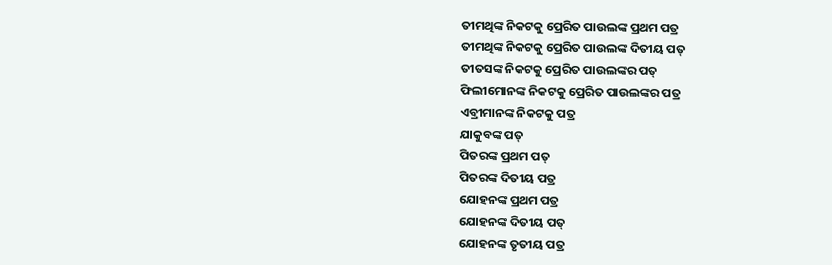ତୀମଥିଙ୍କ ନିକଟକୁ ପ୍ରେରିତ ପାଉଲଙ୍କ ପ୍ରଥମ ପତ୍ର
ତୀମଥିଙ୍କ ନିକଟକୁ ପ୍ରେରିତ ପାଉଲଙ୍କ ଦିତୀୟ ପତ୍
ତୀତସଙ୍କ ନିକଟକୁ ପ୍ରେରିତ ପାଉଲଙ୍କର ପତ୍
ଫିଲୀମୋନଙ୍କ ନିକଟକୁ ପ୍ରେରିତ ପାଉଲଙ୍କର ପତ୍ର
ଏବ୍ରୀମାନଙ୍କ ନିକଟକୁ ପତ୍ର
ଯାକୁବଙ୍କ ପତ୍
ପିତରଙ୍କ ପ୍ରଥମ ପତ୍
ପିତରଙ୍କ ଦିତୀୟ ପତ୍ର
ଯୋହନଙ୍କ ପ୍ରଥମ ପତ୍ର
ଯୋହନଙ୍କ ଦିତୀୟ ପତ୍
ଯୋହନଙ୍କ ତୃତୀୟ ପତ୍ର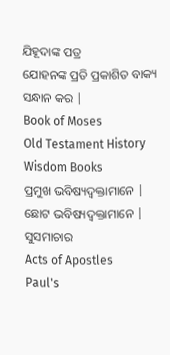ଯିହୂଦାଙ୍କ ପତ୍ର
ଯୋହନଙ୍କ ପ୍ରତି ପ୍ରକାଶିତ ବାକ୍ୟ
ସନ୍ଧାନ କର |
Book of Moses
Old Testament History
Wisdom Books
ପ୍ରମୁଖ ଭବିଷ୍ୟଦ୍ବକ୍ତାମାନେ |
ଛୋଟ ଭବିଷ୍ୟଦ୍ବକ୍ତାମାନେ |
ସୁସମାଚାର
Acts of Apostles
Paul's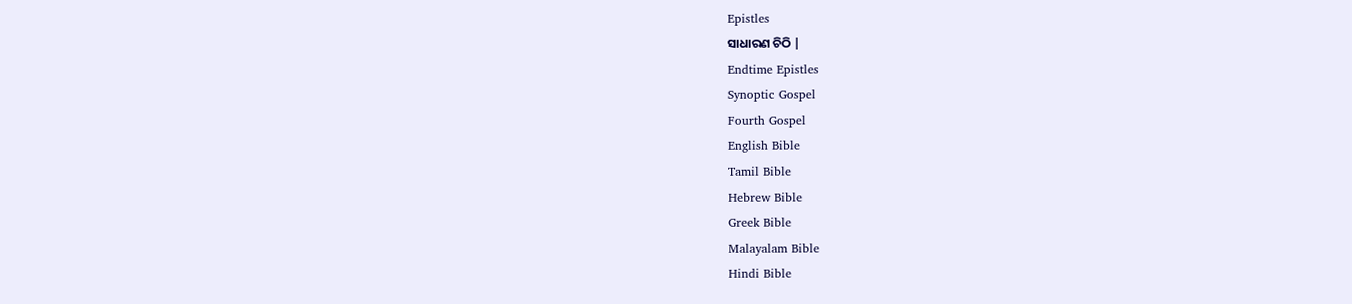Epistles
ସାଧାରଣ ଚିଠି |
Endtime Epistles
Synoptic Gospel
Fourth Gospel
English Bible
Tamil Bible
Hebrew Bible
Greek Bible
Malayalam Bible
Hindi Bible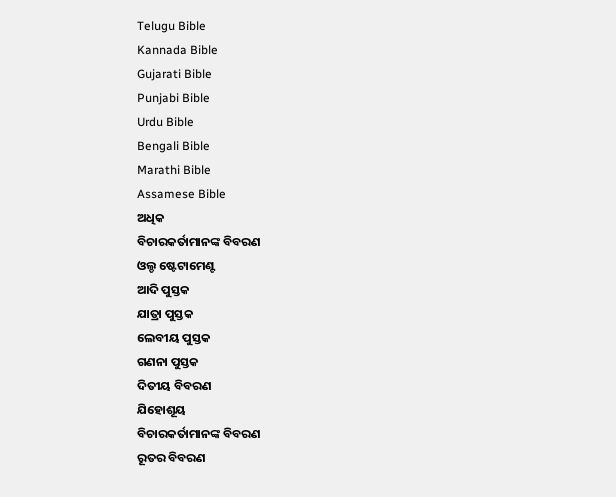Telugu Bible
Kannada Bible
Gujarati Bible
Punjabi Bible
Urdu Bible
Bengali Bible
Marathi Bible
Assamese Bible
ଅଧିକ
ବିଚାରକର୍ତାମାନଙ୍କ ବିବରଣ
ଓଲ୍ଡ ଷ୍ଟେଟାମେଣ୍ଟ
ଆଦି ପୁସ୍ତକ
ଯାତ୍ରା ପୁସ୍ତକ
ଲେବୀୟ ପୁସ୍ତକ
ଗଣନା ପୁସ୍ତକ
ଦିତୀୟ ବିବରଣ
ଯିହୋଶୂୟ
ବିଚାରକର୍ତାମାନଙ୍କ ବିବରଣ
ରୂତର ବିବରଣ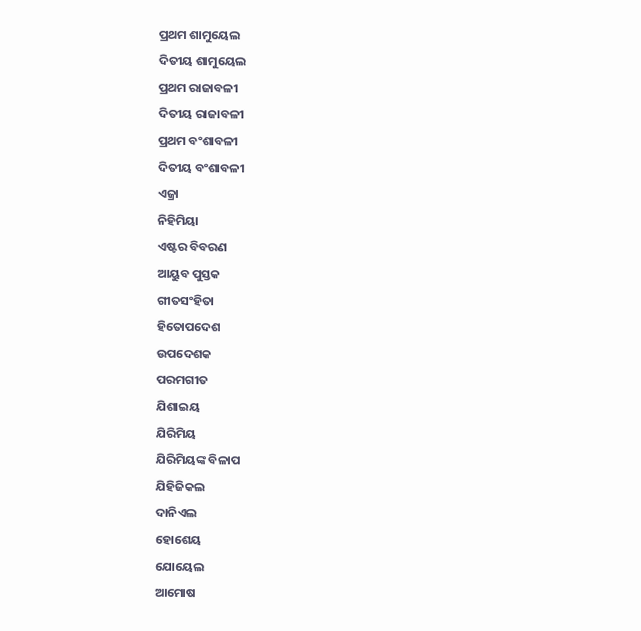ପ୍ରଥମ ଶାମୁୟେଲ
ଦିତୀୟ ଶାମୁୟେଲ
ପ୍ରଥମ ରାଜାବଳୀ
ଦିତୀୟ ରାଜାବଳୀ
ପ୍ରଥମ ବଂଶାବଳୀ
ଦିତୀୟ ବଂଶାବଳୀ
ଏଜ୍ରା
ନିହିମିୟା
ଏଷ୍ଟର ବିବରଣ
ଆୟୁବ ପୁସ୍ତକ
ଗୀତସଂହିତା
ହିତୋପଦେଶ
ଉପଦେଶକ
ପରମଗୀତ
ଯିଶାଇୟ
ଯିରିମିୟ
ଯିରିମିୟଙ୍କ ବିଳାପ
ଯିହିଜିକଲ
ଦାନିଏଲ
ହୋଶେୟ
ଯୋୟେଲ
ଆମୋଷ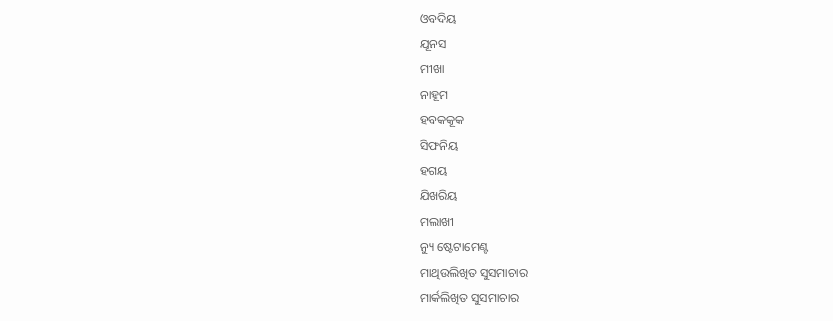ଓବଦିୟ
ଯୂନସ
ମୀଖା
ନାହୂମ
ହବକକୂକ
ସିଫନିୟ
ହଗୟ
ଯିଖରିୟ
ମଲାଖୀ
ନ୍ୟୁ ଷ୍ଟେଟାମେଣ୍ଟ
ମାଥିଉଲିଖିତ ସୁସମାଚାର
ମାର୍କଲିଖିତ ସୁସମାଚାର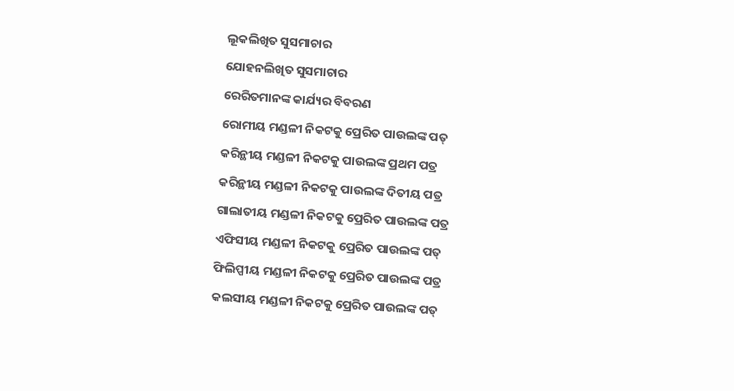ଲୂକଲିଖିତ ସୁସମାଚାର
ଯୋହନଲିଖିତ ସୁସମାଚାର
ରେରିତମାନଙ୍କ କାର୍ଯ୍ୟର ବିବରଣ
ରୋମୀୟ ମଣ୍ଡଳୀ ନିକଟକୁ ପ୍ରେରିତ ପାଉଲଙ୍କ ପତ୍
କରିନ୍ଥୀୟ ମଣ୍ଡଳୀ ନିକଟକୁ ପାଉଲଙ୍କ ପ୍ରଥମ ପତ୍ର
କରିନ୍ଥୀୟ ମଣ୍ଡଳୀ ନିକଟକୁ ପାଉଲଙ୍କ ଦିତୀୟ ପତ୍ର
ଗାଲାତୀୟ ମଣ୍ଡଳୀ ନିକଟକୁ ପ୍ରେରିତ ପାଉଲଙ୍କ ପତ୍ର
ଏଫିସୀୟ ମଣ୍ଡଳୀ ନିକଟକୁ ପ୍ରେରିତ ପାଉଲଙ୍କ ପତ୍
ଫିଲିପ୍ପୀୟ ମଣ୍ଡଳୀ ନିକଟକୁ ପ୍ରେରିତ ପାଉଲଙ୍କ ପତ୍ର
କଲସୀୟ ମଣ୍ଡଳୀ ନିକଟକୁ ପ୍ରେରିତ ପାଉଲଙ୍କ ପତ୍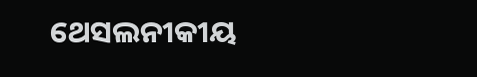ଥେସଲନୀକୀୟ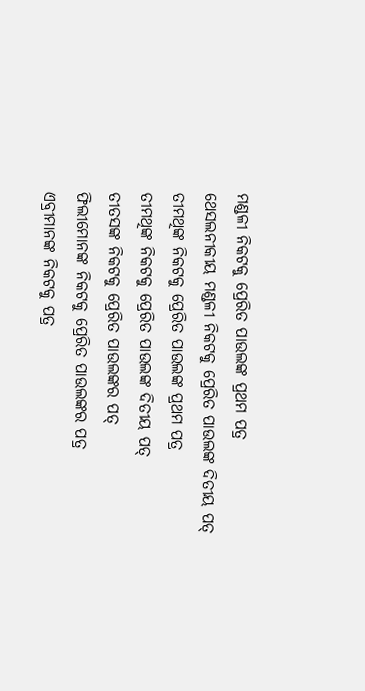ମଣ୍ଡଳୀ ନିକଟକୁ ପ୍ରେରିତ ପାଉଲଙ୍କ ପ୍ରଥମ ପତ୍ର
ଥେସଲନୀକୀୟ ମଣ୍ଡଳୀ ନିକଟକୁ ପ୍ରେରିତ ପାଉଲଙ୍କ ଦିତୀୟ ପତ୍
ତୀମଥିଙ୍କ ନିକଟକୁ ପ୍ରେରିତ ପାଉଲଙ୍କ ପ୍ରଥମ ପତ୍ର
ତୀମଥିଙ୍କ ନିକଟକୁ ପ୍ରେରିତ ପାଉଲଙ୍କ ଦିତୀୟ ପତ୍
ତୀତସଙ୍କ ନିକଟକୁ ପ୍ରେରିତ ପାଉଲଙ୍କର ପତ୍
ଫିଲୀମୋନଙ୍କ ନିକଟକୁ ପ୍ରେରିତ ପାଉଲଙ୍କର ପତ୍ର
ଏବ୍ରୀମାନଙ୍କ ନିକଟକୁ ପତ୍ର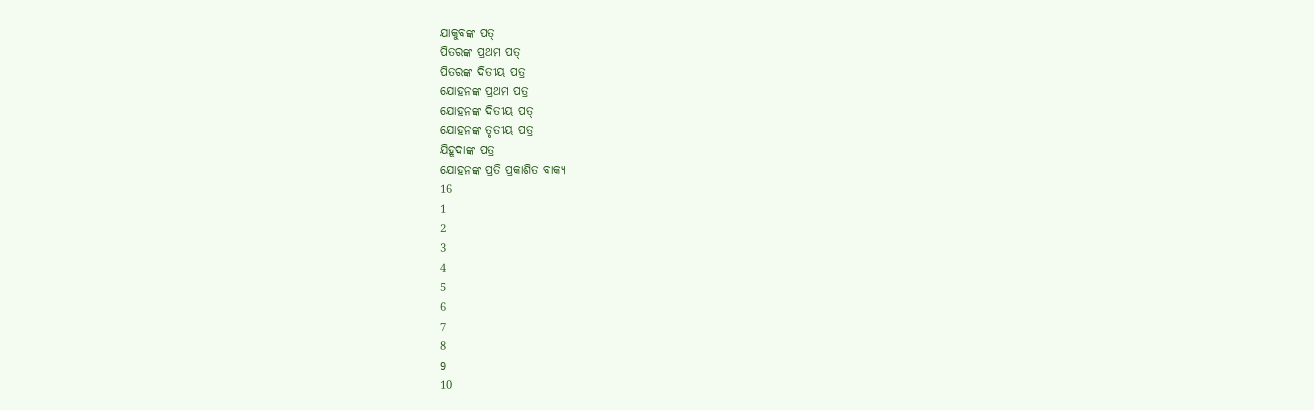ଯାକୁବଙ୍କ ପତ୍
ପିତରଙ୍କ ପ୍ରଥମ ପତ୍
ପିତରଙ୍କ ଦିତୀୟ ପତ୍ର
ଯୋହନଙ୍କ ପ୍ରଥମ ପତ୍ର
ଯୋହନଙ୍କ ଦିତୀୟ ପତ୍
ଯୋହନଙ୍କ ତୃତୀୟ ପତ୍ର
ଯିହୂଦାଙ୍କ ପତ୍ର
ଯୋହନଙ୍କ ପ୍ରତି ପ୍ରକାଶିତ ବାକ୍ୟ
16
1
2
3
4
5
6
7
8
9
10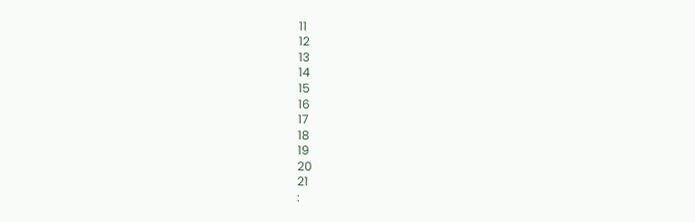11
12
13
14
15
16
17
18
19
20
21
: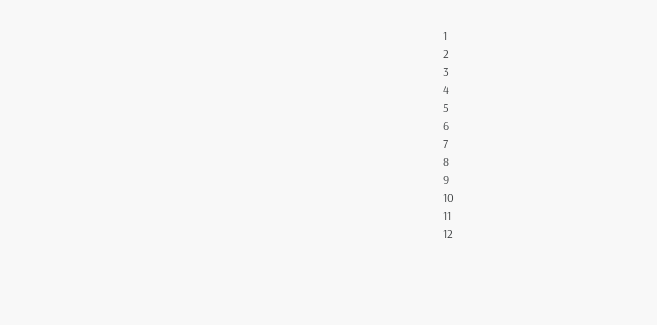1
2
3
4
5
6
7
8
9
10
11
12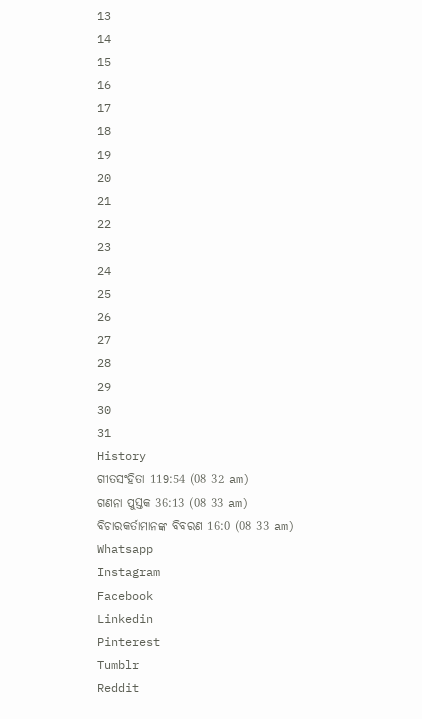13
14
15
16
17
18
19
20
21
22
23
24
25
26
27
28
29
30
31
History
ଗୀତସଂହିତା 119:54 (08 32 am)
ଗଣନା ପୁସ୍ତକ 36:13 (08 33 am)
ବିଚାରକର୍ତାମାନଙ୍କ ବିବରଣ 16:0 (08 33 am)
Whatsapp
Instagram
Facebook
Linkedin
Pinterest
Tumblr
Reddit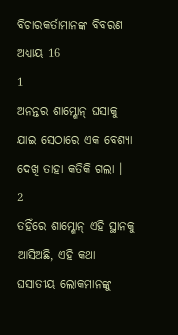ବିଚାରକର୍ତାମାନଙ୍କ ବିବରଣ ଅଧ୍ୟାୟ 16
1
ଅନନ୍ତର ଶାମ୍ଶୋନ୍ ଘସାକୁ ଯାଇ ସେଠାରେ ଏକ ବେଶ୍ୟା ଦେଖି ତାହା କତିକି ଗଲା ।
2
ତହିଁରେ ଶାମ୍ଶୋନ୍ ଏହି ସ୍ଥାନକୁ ଆସିଅଛି, ଏହି କଥା ଘସାତୀୟ ଲୋକମାନଙ୍କୁ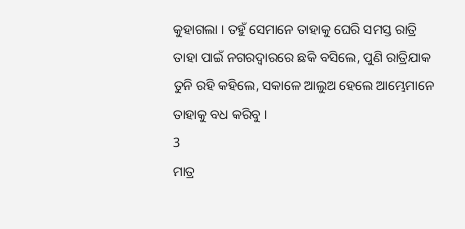କୁହାଗଲା । ତହୁଁ ସେମାନେ ତାହାକୁ ଘେରି ସମସ୍ତ ରାତ୍ରି ତାହା ପାଇଁ ନଗରଦ୍ଵାରରେ ଛକି ବସିଲେ, ପୁଣି ରାତ୍ରିଯାକ ତୁନି ରହି କହିଲେ, ସକାଳେ ଆଲୁଅ ହେଲେ ଆମ୍ଭେମାନେ ତାହାକୁ ବଧ କରିବୁ ।
3
ମାତ୍ର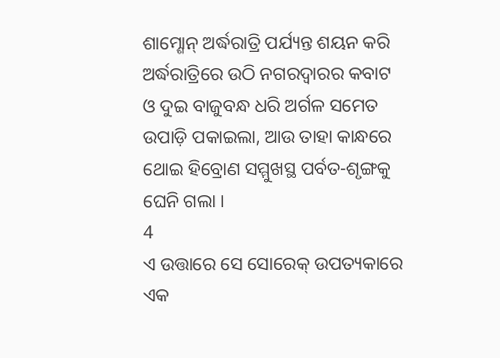ଶାମ୍ଶୋନ୍ ଅର୍ଦ୍ଧରାତ୍ରି ପର୍ଯ୍ୟନ୍ତ ଶୟନ କରି ଅର୍ଦ୍ଧରାତ୍ରିରେ ଉଠି ନଗରଦ୍ଵାରର କବାଟ ଓ ଦୁଇ ବାଜୁବନ୍ଧ ଧରି ଅର୍ଗଳ ସମେତ ଉପାଡ଼ି ପକାଇଲା, ଆଉ ତାହା କାନ୍ଧରେ ଥୋଇ ହିବ୍ରୋଣ ସମ୍ମୁଖସ୍ଥ ପର୍ବତ-ଶୃଙ୍ଗକୁ ଘେନି ଗଲା ।
4
ଏ ଉତ୍ତାରେ ସେ ସୋରେକ୍ ଉପତ୍ୟକାରେ ଏକ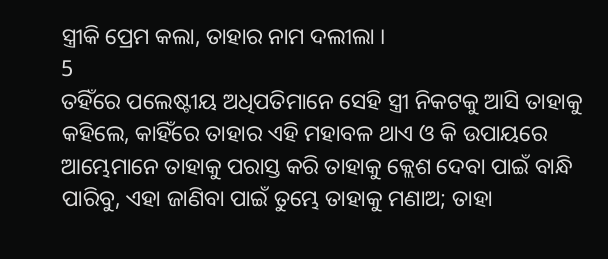ସ୍ତ୍ରୀକି ପ୍ରେମ କଲା, ତାହାର ନାମ ଦଲୀଲା ।
5
ତହିଁରେ ପଲେଷ୍ଟୀୟ ଅଧିପତିମାନେ ସେହି ସ୍ତ୍ରୀ ନିକଟକୁ ଆସି ତାହାକୁ କହିଲେ, କାହିଁରେ ତାହାର ଏହି ମହାବଳ ଥାଏ ଓ କି ଉପାୟରେ ଆମ୍ଭେମାନେ ତାହାକୁ ପରାସ୍ତ କରି ତାହାକୁ କ୍ଲେଶ ଦେବା ପାଇଁ ବାନ୍ଧି ପାରିବୁ, ଏହା ଜାଣିବା ପାଇଁ ତୁମ୍ଭେ ତାହାକୁ ମଣାଅ; ତାହା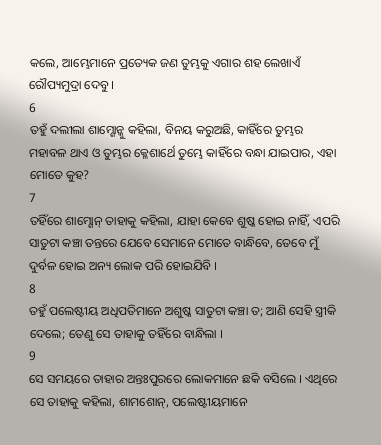କଲେ, ଆମ୍ଭେମାନେ ପ୍ରତ୍ୟେକ ଜଣ ତୁମ୍ଭକୁ ଏଗାର ଶହ ଲେଖାଏଁ ରୌପ୍ୟମୁଦ୍ରା ଦେବୁ ।
6
ତହୁଁ ଦଲୀଲା ଶାମ୍ଶୋନ୍କୁ କହିଲା, ବିନୟ କରୁଅଛି, କାହିଁରେ ତୁମ୍ଭର ମହାବଳ ଥାଏ ଓ ତୁମ୍ଭର କ୍ଳେଶାର୍ଥେ ତୁମ୍ଭେ କାହିଁରେ ବନ୍ଧା ଯାଇପାର, ଏହା ମୋତେ କୁହ?
7
ତହିଁରେ ଶାମ୍ଶୋନ୍ ତାହାକୁ କହିଲା, ଯାହା କେବେ ଶୁଷ୍କ ହୋଇ ନାହିଁ, ଏପରି ସାତୁଟା କଞ୍ଚା ତନ୍ତରେ ଯେବେ ସେମାନେ ମୋତେ ବାନ୍ଧିବେ, ତେବେ ମୁଁ ଦୁର୍ବଳ ହୋଇ ଅନ୍ୟ ଲୋକ ପରି ହୋଇଯିବି ।
8
ତହୁଁ ପଲେଷ୍ଟୀୟ ଅଧିପତିମାନେ ଅଶୁଷ୍କ ସାତୁଟା କଞ୍ଚା ତ; ଆଣି ସେହି ସ୍ତ୍ରୀକି ଦେଲେ; ତେଣୁ ସେ ତାହାକୁ ତହିଁରେ ବାନ୍ଧିଲା ।
9
ସେ ସମୟରେ ତାହାର ଅନ୍ତଃପୁରରେ ଲୋକମାନେ ଛକି ବସିଲେ । ଏଥିରେ ସେ ତାହାକୁ କହିଲା, ଶାମଶୋନ୍, ପଲେଷ୍ଟୀୟମାନେ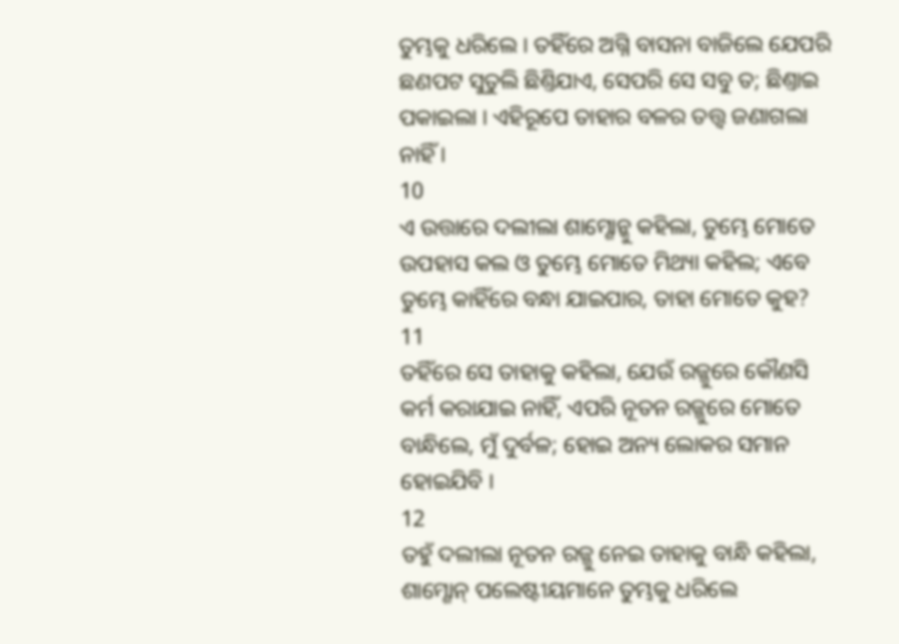ତୁମ୍ଭକୁ ଧରିଲେ । ତହିଁରେ ଅଗ୍ନି ବାସନା ବାଜିଲେ ଯେପରି ଛଣପଟ ସୁତୁଲି ଛିଣ୍ତିଯାଏ, ସେପରି ସେ ସବୁ ତ; ଛିଣ୍ତାଇ ପକାଇଲା । ଏହିରୂପେ ତାହାର ବଳର ତତ୍ତ୍ଵ ଜଣାଗଲା ନାହିଁ ।
10
ଏ ଉତ୍ତାରେ ଦଲୀଲା ଶାମ୍ଶୋନ୍କୁ କହିଲା, ତୁମ୍ଭେ ମୋତେ ଉପହାସ କଲ ଓ ତୁମ୍ଭେ ମୋତେ ମିଥ୍ୟା କହିଲ; ଏବେ ତୁମ୍ଭେ କାହିଁରେ ବନ୍ଧା ଯାଇପାର, ତାହା ମୋତେ କୁହ?
11
ତହିଁରେ ସେ ତାହାକୁ କହିଲା, ଯେଉଁ ରଜ୍ଜୁରେ କୌଣସି କର୍ମ କରାଯାଇ ନାହିଁ, ଏପରି ନୂତନ ରଜ୍ଜୁରେ ମୋତେ ବାନ୍ଧିଲେ, ମୁଁ ଦୁର୍ବଳ; ହୋଇ ଅନ୍ୟ ଲୋକର ସମାନ ହୋଇଯିବି ।
12
ତହୁଁ ଦଲୀଲା ନୂତନ ରଜ୍ଜୁ ନେଇ ତାହାକୁ ବାନ୍ଧି କହିଲା, ଶାମ୍ଶୋନ୍ ପଲେଷ୍ଟୀୟମାନେ ତୁମ୍ଭକୁ ଧରିଲେ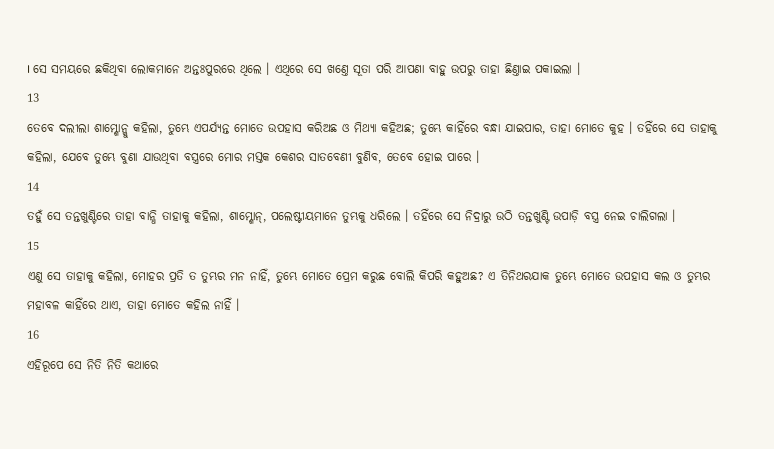। ସେ ସମୟରେ ଛକିଥିବା ଲୋକମାନେ ଅନ୍ତଃପୁରରେ ଥିଲେ । ଏଥିରେ ସେ ଖଣ୍ତେ ସୂତା ପରି ଆପଣା ବାହୁ ଉପରୁ ତାହା ଛିଣ୍ତାଇ ପକାଇଲା ।
13
ତେବେ ଦଲୀଲା ଶାମ୍ଶୋନ୍କୁ କହିଲା, ତୁମ୍ଭେ ଏପର୍ଯ୍ୟନ୍ତ ମୋତେ ଉପହାସ କରିଅଛ ଓ ମିଥ୍ୟା କହିଅଛ; ତୁମ୍ଭେ କାହିଁରେ ବନ୍ଧା ଯାଇପାର, ତାହା ମୋତେ କୁହ । ତହିଁରେ ସେ ତାହାକୁ କହିଲା, ଯେବେ ତୁମ୍ଭେ ବୁଣା ଯାଉଥିବା ବସ୍ତ୍ରରେ ମୋର ମସ୍ତକ କେଶର ସାତବେଣୀ ବୁଣିବ, ତେବେ ହୋଇ ପାରେ ।
14
ତହୁଁ ସେ ତନ୍ତଖୁଣ୍ଟିରେ ତାହା ବାନ୍ଧି ତାହାକୁ କହିଲା, ଶାମ୍ଶୋନ୍, ପଲେଷ୍ଟୀୟମାନେ ତୁମ୍ଭକୁ ଧରିଲେ । ତହିଁରେ ସେ ନିଦ୍ରାରୁ ଉଠି ତନ୍ତଖୁଣ୍ଟି ଉପାଡ଼ି ବସ୍ତ୍ର ନେଇ ଚାଲିଗଲା ।
15
ଏଣୁ ସେ ତାହାକୁ କହିଲା, ମୋହର ପ୍ରତି ତ ତୁମ୍ଭର ମନ ନାହିଁ, ତୁମ୍ଭେ ମୋତେ ପ୍ରେମ କରୁଛ ବୋଲି କିପରି କହୁଅଛ? ଏ ତିନିଥରଯାକ ତୁମ୍ଭେ ମୋତେ ଉପହାସ କଲ ଓ ତୁମ୍ଭର ମହାବଳ କାହିଁରେ ଥାଏ, ତାହା ମୋତେ କହିଲ ନାହିଁ ।
16
ଏହିରୂପେ ସେ ନିତି ନିତି କଥାରେ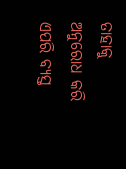ତାହାକୁ ଅନୁରୋଧ କରି ଏପରି ବ୍ୟସ୍ତ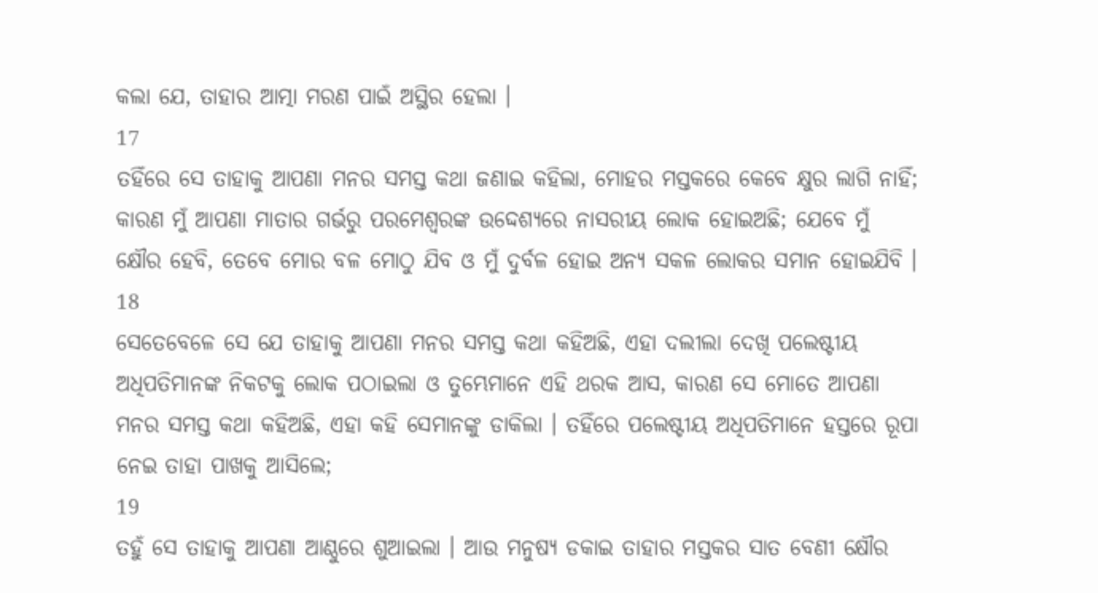କଲା ଯେ, ତାହାର ଆତ୍ମା ମରଣ ପାଇଁ ଅସ୍ଥିର ହେଲା ।
17
ତହିଁରେ ସେ ତାହାକୁ ଆପଣା ମନର ସମସ୍ତ କଥା ଜଣାଇ କହିଲା, ମୋହର ମସ୍ତକରେ କେବେ କ୍ଷୁର ଲାଗି ନାହିଁ; କାରଣ ମୁଁ ଆପଣା ମାତାର ଗର୍ଭରୁ ପରମେଶ୍ଵରଙ୍କ ଉଦ୍ଦେଶ୍ୟରେ ନାସରୀୟ ଲୋକ ହୋଇଅଛି; ଯେବେ ମୁଁ କ୍ଷୌର ହେବି, ତେବେ ମୋର ବଳ ମୋଠୁ ଯିବ ଓ ମୁଁ ଦୁର୍ବଳ ହୋଇ ଅନ୍ୟ ସକଳ ଲୋକର ସମାନ ହୋଇଯିବି ।
18
ସେତେବେଳେ ସେ ଯେ ତାହାକୁ ଆପଣା ମନର ସମସ୍ତ କଥା କହିଅଛି, ଏହା ଦଲୀଲା ଦେଖି ପଲେଷ୍ଟୀୟ ଅଧିପତିମାନଙ୍କ ନିକଟକୁ ଲୋକ ପଠାଇଲା ଓ ତୁମ୍ଭେମାନେ ଏହି ଥରକ ଆସ, କାରଣ ସେ ମୋତେ ଆପଣା ମନର ସମସ୍ତ କଥା କହିଅଛି, ଏହା କହି ସେମାନଙ୍କୁ ଡାକିଲା । ତହିଁରେ ପଲେଷ୍ଟୀୟ ଅଧିପତିମାନେ ହସ୍ତରେ ରୂପା ନେଇ ତାହା ପାଖକୁ ଆସିଲେ;
19
ତହୁଁ ସେ ତାହାକୁ ଆପଣା ଆଣ୍ଠୁରେ ଶୁଆଇଲା । ଆଉ ମନୁଷ୍ୟ ଡକାଇ ତାହାର ମସ୍ତକର ସାତ ବେଣୀ କ୍ଷୌର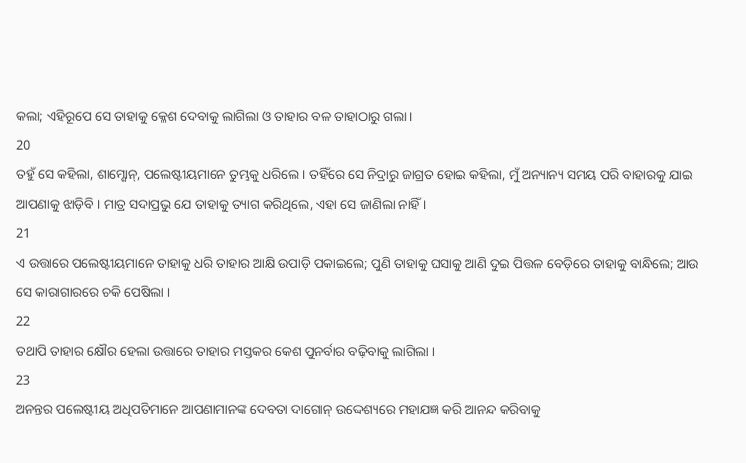କଲା; ଏହିରୂପେ ସେ ତାହାକୁ କ୍ଳେଶ ଦେବାକୁ ଲାଗିଲା ଓ ତାହାର ବଳ ତାହାଠାରୁ ଗଲା।
20
ତହୁଁ ସେ କହିଲା, ଶାମ୍ଶୋନ୍, ପଲେଷ୍ଟୀୟମାନେ ତୁମ୍ଭକୁ ଧରିଲେ । ତହିଁରେ ସେ ନିଦ୍ରାରୁ ଜାଗ୍ରତ ହୋଇ କହିଲା, ମୁଁ ଅନ୍ୟାନ୍ୟ ସମୟ ପରି ବାହାରକୁ ଯାଇ ଆପଣାକୁ ଝାଡ଼ିବି । ମାତ୍ର ସଦାପ୍ରଭୁ ଯେ ତାହାକୁ ତ୍ୟାଗ କରିଥିଲେ, ଏହା ସେ ଜାଣିଲା ନାହିଁ ।
21
ଏ ଉତ୍ତାରେ ପଲେଷ୍ଟୀୟମାନେ ତାହାକୁ ଧରି ତାହାର ଆକ୍ଷି ଉପାଡ଼ି ପକାଇଲେ; ପୁଣି ତାହାକୁ ଘସାକୁ ଆଣି ଦୁଇ ପିତ୍ତଳ ବେଡ଼ିରେ ତାହାକୁ ବାନ୍ଧିଲେ; ଆଉ ସେ କାରାଗାରରେ ଚକି ପେଷିଲା ।
22
ତଥାପି ତାହାର କ୍ଷୌର ହେଲା ଉତ୍ତାରେ ତାହାର ମସ୍ତକର କେଶ ପୁନର୍ବାର ବଢ଼ିବାକୁ ଲାଗିଲା ।
23
ଅନନ୍ତର ପଲେଷ୍ଟୀୟ ଅଧିପତିମାନେ ଆପଣାମାନଙ୍କ ଦେବତା ଦାଗୋନ୍ ଉଦ୍ଦେଶ୍ୟରେ ମହାଯଜ୍ଞ କରି ଆନନ୍ଦ କରିବାକୁ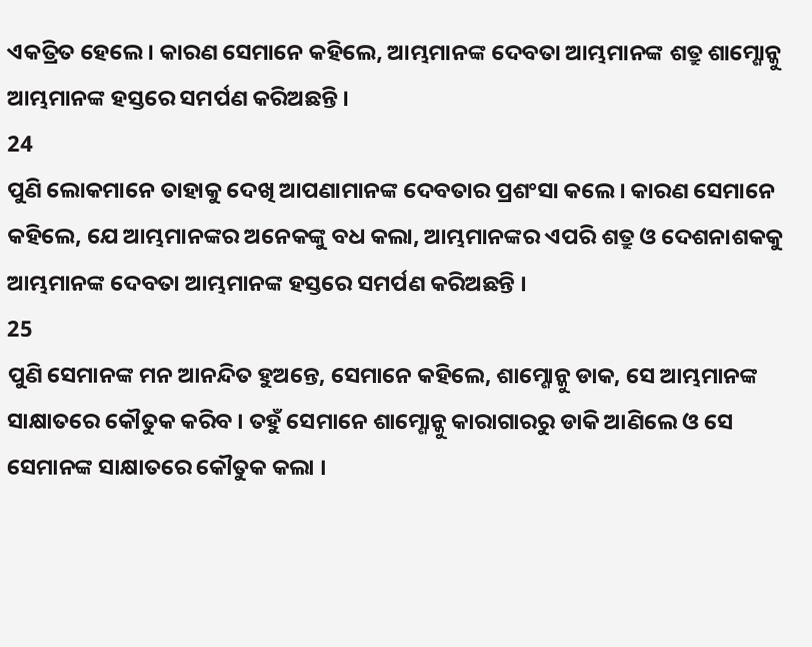ଏକତ୍ରିତ ହେଲେ । କାରଣ ସେମାନେ କହିଲେ, ଆମ୍ଭମାନଙ୍କ ଦେବତା ଆମ୍ଭମାନଙ୍କ ଶତ୍ରୁ ଶାମ୍ଶୋନ୍କୁ ଆମ୍ଭମାନଙ୍କ ହସ୍ତରେ ସମର୍ପଣ କରିଅଛନ୍ତି ।
24
ପୁଣି ଲୋକମାନେ ତାହାକୁ ଦେଖି ଆପଣାମାନଙ୍କ ଦେବତାର ପ୍ରଶଂସା କଲେ । କାରଣ ସେମାନେ କହିଲେ, ଯେ ଆମ୍ଭମାନଙ୍କର ଅନେକଙ୍କୁ ବଧ କଲା, ଆମ୍ଭମାନଙ୍କର ଏପରି ଶତ୍ରୁ ଓ ଦେଶନାଶକକୁ ଆମ୍ଭମାନଙ୍କ ଦେବତା ଆମ୍ଭମାନଙ୍କ ହସ୍ତରେ ସମର୍ପଣ କରିଅଛନ୍ତି ।
25
ପୁଣି ସେମାନଙ୍କ ମନ ଆନନ୍ଦିତ ହୁଅନ୍ତେ, ସେମାନେ କହିଲେ, ଶାମ୍ଶୋନ୍କୁ ଡାକ, ସେ ଆମ୍ଭମାନଙ୍କ ସାକ୍ଷାତରେ କୌତୁକ କରିବ । ତହୁଁ ସେମାନେ ଶାମ୍ଶୋନ୍କୁ କାରାଗାରରୁ ଡାକି ଆଣିଲେ ଓ ସେ ସେମାନଙ୍କ ସାକ୍ଷାତରେ କୌତୁକ କଲା ।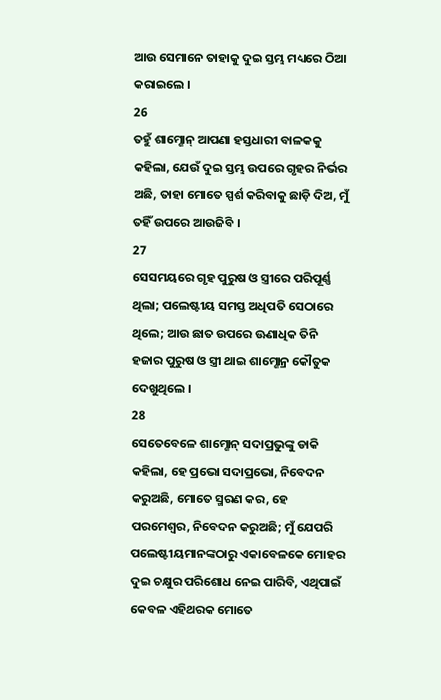ଆଉ ସେମାନେ ତାହାକୁ ଦୁଇ ସ୍ତମ୍ଭ ମଧ୍ୟରେ ଠିଆ କରାଇଲେ ।
26
ତହୁଁ ଶାମ୍ଶୋନ୍ ଆପଣା ହସ୍ତଧାରୀ ବାଳକକୁ କହିଲା, ଯେଉଁ ଦୁଇ ସ୍ତମ୍ଭ ଉପରେ ଗୃହର ନିର୍ଭର ଅଛି, ତାହା ମୋତେ ସ୍ପର୍ଶ କରିବାକୁ ଛାଡ଼ି ଦିଅ, ମୁଁ ତହିଁ ଉପରେ ଆଉଜିବି ।
27
ସେସମୟରେ ଗୃହ ପୁରୁଷ ଓ ସ୍ତ୍ରୀରେ ପରିପୂର୍ଣ୍ଣ ଥିଲା; ପଲେଷ୍ଟୀୟ ସମସ୍ତ ଅଧିପତି ସେଠାରେ ଥିଲେ; ଆଉ ଛାତ ଉପରେ ଊଣାଧିକ ତିନି ହଜାର ପୁରୁଷ ଓ ସ୍ତ୍ରୀ ଥାଇ ଶାମ୍ଶୋନ୍ର କୌତୁକ ଦେଖୁଥିଲେ ।
28
ସେତେବେଳେ ଶାମ୍ଶୋନ୍ ସଦାପ୍ରଭୁଙ୍କୁ ଡାକି କହିଲା, ହେ ପ୍ରଭୋ ସଦାପ୍ରଭୋ, ନିବେଦନ କରୁଅଛି, ମୋତେ ସ୍ମରଣ କର, ହେ ପରମେଶ୍ଵର, ନିବେଦନ କରୁଅଛି; ମୁଁ ଯେପରି ପଲେଷ୍ଟୀୟମାନଙ୍କଠାରୁ ଏକାବେଳକେ ମୋହର ଦୁଇ ଚକ୍ଷୁର ପରିଶୋଧ ନେଇ ପାରିବି, ଏଥିପାଇଁ କେବଳ ଏହିଥରକ ମୋତେ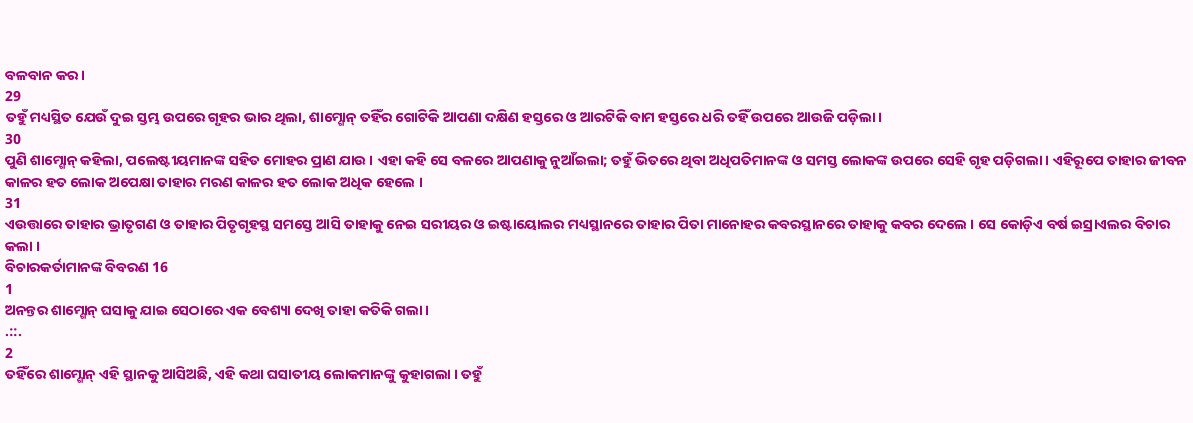ବଳବାନ କର ।
29
ତହୁଁ ମଧ୍ୟସ୍ଥିତ ଯେଉଁ ଦୁଇ ସ୍ତମ୍ଭ ଉପରେ ଗୃହର ଭାର ଥିଲା, ଶାମ୍ଶୋନ୍ ତହିଁର ଗୋଟିକି ଆପଣା ଦକ୍ଷିଣ ହସ୍ତରେ ଓ ଆରଟିକି ବାମ ହସ୍ତରେ ଧରି ତହିଁ ଉପରେ ଆଉଜି ପଡ଼ିଲା ।
30
ପୁଣି ଶାମ୍ଶୋନ୍ କହିଲା, ପଲେଷ୍ଟୀୟମାନଙ୍କ ସହିତ ମୋହର ପ୍ରାଣ ଯାଉ । ଏହା କହି ସେ ବଳରେ ଆପଣାକୁ ନୁଆଁଇଲା; ତହୁଁ ଭିତରେ ଥିବା ଅଧିପତିମାନଙ୍କ ଓ ସମସ୍ତ ଲୋକଙ୍କ ଉପରେ ସେହି ଗୃହ ପଡ଼ିଗଲା । ଏହିରୂପେ ତାହାର ଜୀବନ କାଳର ହତ ଲୋକ ଅପେକ୍ଷା ତାହାର ମରଣ କାଳର ହତ ଲୋକ ଅଧିକ ହେଲେ ।
31
ଏଉତ୍ତାରେ ତାହାର ଭ୍ରାତୃଗଣ ଓ ତାହାର ପିତୃଗୃହସ୍ଥ ସମସ୍ତେ ଆସି ତାହାକୁ ନେଇ ସରୀୟର ଓ ଇଷ୍ଟାୟୋଲର ମଧ୍ୟସ୍ଥାନରେ ତାହାର ପିତା ମାନୋହର କବରସ୍ଥାନରେ ତାହାକୁ କବର ଦେଲେ । ସେ କୋଡ଼ିଏ ବର୍ଷ ଇସ୍ରାଏଲର ବିଚାର କଲା ।
ବିଚାରକର୍ତାମାନଙ୍କ ବିବରଣ 16
1
ଅନନ୍ତର ଶାମ୍ଶୋନ୍ ଘସାକୁ ଯାଇ ସେଠାରେ ଏକ ବେଶ୍ୟା ଦେଖି ତାହା କତିକି ଗଲା ।
.::.
2
ତହିଁରେ ଶାମ୍ଶୋନ୍ ଏହି ସ୍ଥାନକୁ ଆସିଅଛି, ଏହି କଥା ଘସାତୀୟ ଲୋକମାନଙ୍କୁ କୁହାଗଲା । ତହୁଁ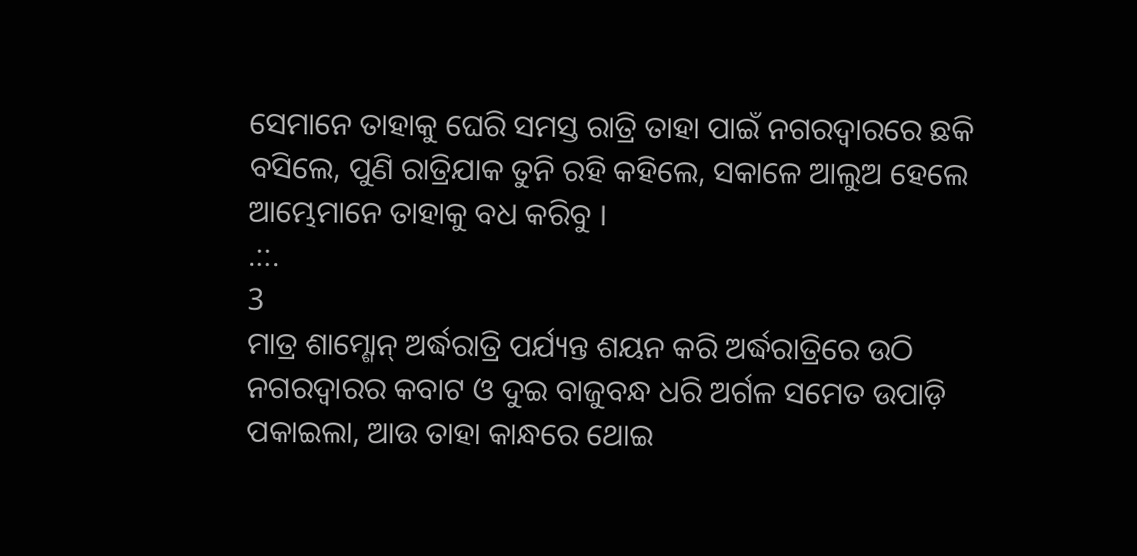ସେମାନେ ତାହାକୁ ଘେରି ସମସ୍ତ ରାତ୍ରି ତାହା ପାଇଁ ନଗରଦ୍ଵାରରେ ଛକି ବସିଲେ, ପୁଣି ରାତ୍ରିଯାକ ତୁନି ରହି କହିଲେ, ସକାଳେ ଆଲୁଅ ହେଲେ ଆମ୍ଭେମାନେ ତାହାକୁ ବଧ କରିବୁ ।
.::.
3
ମାତ୍ର ଶାମ୍ଶୋନ୍ ଅର୍ଦ୍ଧରାତ୍ରି ପର୍ଯ୍ୟନ୍ତ ଶୟନ କରି ଅର୍ଦ୍ଧରାତ୍ରିରେ ଉଠି ନଗରଦ୍ଵାରର କବାଟ ଓ ଦୁଇ ବାଜୁବନ୍ଧ ଧରି ଅର୍ଗଳ ସମେତ ଉପାଡ଼ି ପକାଇଲା, ଆଉ ତାହା କାନ୍ଧରେ ଥୋଇ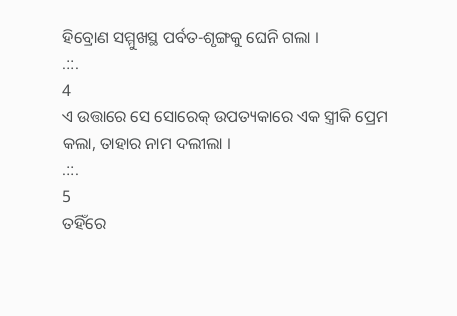ହିବ୍ରୋଣ ସମ୍ମୁଖସ୍ଥ ପର୍ବତ-ଶୃଙ୍ଗକୁ ଘେନି ଗଲା ।
.::.
4
ଏ ଉତ୍ତାରେ ସେ ସୋରେକ୍ ଉପତ୍ୟକାରେ ଏକ ସ୍ତ୍ରୀକି ପ୍ରେମ କଲା, ତାହାର ନାମ ଦଲୀଲା ।
.::.
5
ତହିଁରେ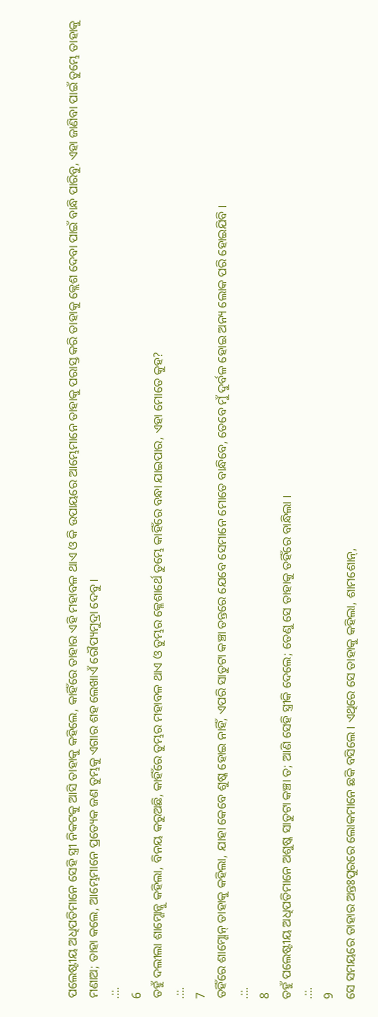ପଲେଷ୍ଟୀୟ ଅଧିପତିମାନେ ସେହି ସ୍ତ୍ରୀ ନିକଟକୁ ଆସି ତାହାକୁ କହିଲେ, କାହିଁରେ ତାହାର ଏହି ମହାବଳ ଥାଏ ଓ କି ଉପାୟରେ ଆମ୍ଭେମାନେ ତାହାକୁ ପରାସ୍ତ କରି ତାହାକୁ କ୍ଲେଶ ଦେବା ପାଇଁ ବାନ୍ଧି ପାରିବୁ, ଏହା ଜାଣିବା ପାଇଁ ତୁମ୍ଭେ ତାହାକୁ ମଣାଅ; ତାହା କଲେ, ଆମ୍ଭେମାନେ ପ୍ରତ୍ୟେକ ଜଣ ତୁମ୍ଭକୁ ଏଗାର ଶହ ଲେଖାଏଁ ରୌପ୍ୟମୁଦ୍ରା ଦେବୁ ।
.::.
6
ତହୁଁ ଦଲୀଲା ଶାମ୍ଶୋନ୍କୁ କହିଲା, ବିନୟ କରୁଅଛି, କାହିଁରେ ତୁମ୍ଭର ମହାବଳ ଥାଏ ଓ ତୁମ୍ଭର କ୍ଳେଶାର୍ଥେ ତୁମ୍ଭେ କାହିଁରେ ବନ୍ଧା ଯାଇପାର, ଏହା ମୋତେ କୁହ?
.::.
7
ତହିଁରେ ଶାମ୍ଶୋନ୍ ତାହାକୁ କହିଲା, ଯାହା କେବେ ଶୁଷ୍କ ହୋଇ ନାହିଁ, ଏପରି ସାତୁଟା କଞ୍ଚା ତନ୍ତରେ ଯେବେ ସେମାନେ ମୋତେ ବାନ୍ଧିବେ, ତେବେ ମୁଁ ଦୁର୍ବଳ ହୋଇ ଅନ୍ୟ ଲୋକ ପରି ହୋଇଯିବି ।
.::.
8
ତହୁଁ ପଲେଷ୍ଟୀୟ ଅଧିପତିମାନେ ଅଶୁଷ୍କ ସାତୁଟା କଞ୍ଚା ତ; ଆଣି ସେହି ସ୍ତ୍ରୀକି ଦେଲେ; ତେଣୁ ସେ ତାହାକୁ ତହିଁରେ ବାନ୍ଧିଲା ।
.::.
9
ସେ ସମୟରେ ତାହାର ଅନ୍ତଃପୁରରେ ଲୋକମାନେ ଛକି ବସିଲେ । ଏଥିରେ ସେ ତାହାକୁ କହିଲା, ଶାମଶୋନ୍,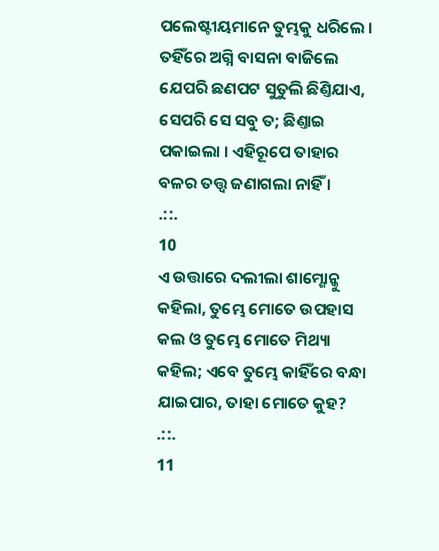ପଲେଷ୍ଟୀୟମାନେ ତୁମ୍ଭକୁ ଧରିଲେ । ତହିଁରେ ଅଗ୍ନି ବାସନା ବାଜିଲେ ଯେପରି ଛଣପଟ ସୁତୁଲି ଛିଣ୍ତିଯାଏ, ସେପରି ସେ ସବୁ ତ; ଛିଣ୍ତାଇ ପକାଇଲା । ଏହିରୂପେ ତାହାର ବଳର ତତ୍ତ୍ଵ ଜଣାଗଲା ନାହିଁ ।
.::.
10
ଏ ଉତ୍ତାରେ ଦଲୀଲା ଶାମ୍ଶୋନ୍କୁ କହିଲା, ତୁମ୍ଭେ ମୋତେ ଉପହାସ କଲ ଓ ତୁମ୍ଭେ ମୋତେ ମିଥ୍ୟା କହିଲ; ଏବେ ତୁମ୍ଭେ କାହିଁରେ ବନ୍ଧା ଯାଇପାର, ତାହା ମୋତେ କୁହ?
.::.
11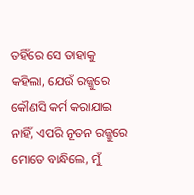ତହିଁରେ ସେ ତାହାକୁ କହିଲା, ଯେଉଁ ରଜ୍ଜୁରେ କୌଣସି କର୍ମ କରାଯାଇ ନାହିଁ, ଏପରି ନୂତନ ରଜ୍ଜୁରେ ମୋତେ ବାନ୍ଧିଲେ, ମୁଁ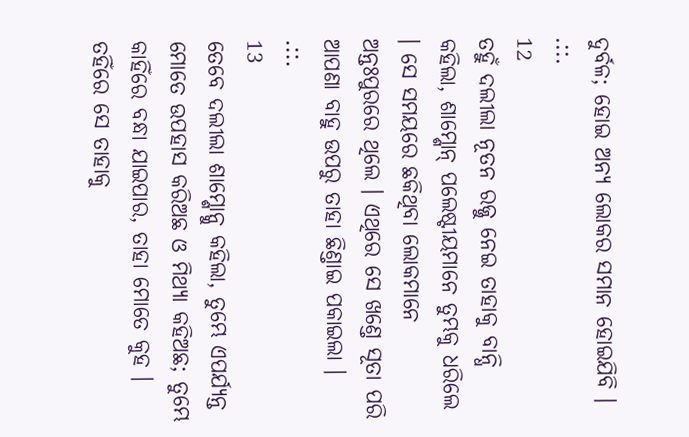ଦୁର୍ବଳ; ହୋଇ ଅନ୍ୟ ଲୋକର ସମାନ ହୋଇଯିବି ।
.::.
12
ତହୁଁ ଦଲୀଲା ନୂତନ ରଜ୍ଜୁ ନେଇ ତାହାକୁ ବାନ୍ଧି କହିଲା, ଶାମ୍ଶୋନ୍ ପଲେଷ୍ଟୀୟମାନେ ତୁମ୍ଭକୁ ଧରିଲେ । ସେ ସମୟରେ ଛକିଥିବା ଲୋକମାନେ ଅନ୍ତଃପୁରରେ ଥିଲେ । ଏଥିରେ ସେ ଖଣ୍ତେ ସୂତା ପରି ଆପଣା ବାହୁ ଉପରୁ ତାହା ଛିଣ୍ତାଇ ପକାଇଲା ।
.::.
13
ତେବେ ଦଲୀଲା ଶାମ୍ଶୋନ୍କୁ କହିଲା, ତୁମ୍ଭେ ଏପର୍ଯ୍ୟନ୍ତ ମୋତେ ଉପହାସ କରିଅଛ ଓ ମିଥ୍ୟା କହିଅଛ; ତୁମ୍ଭେ କାହିଁରେ ବନ୍ଧା ଯାଇପାର, ତାହା ମୋତେ କୁହ । ତହିଁରେ ସେ ତାହାକୁ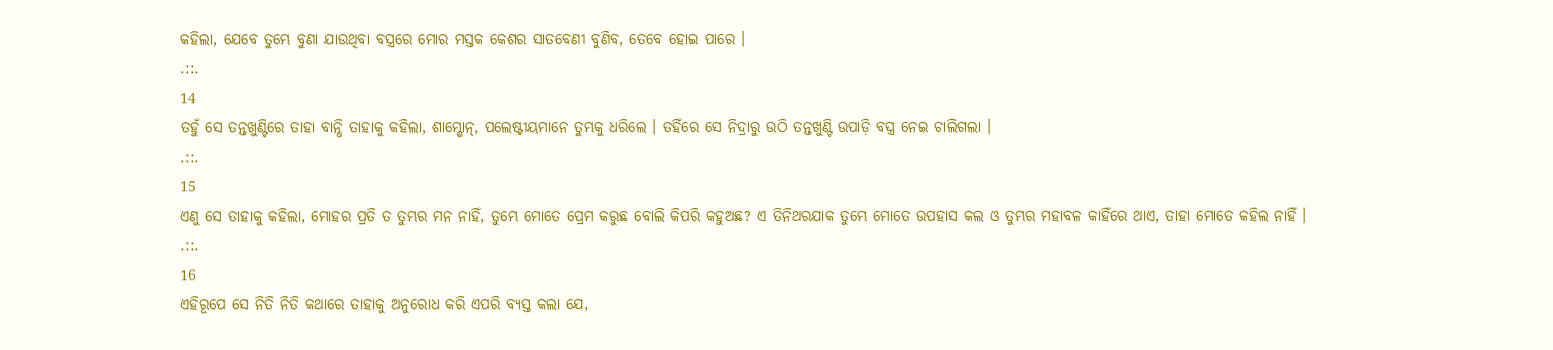କହିଲା, ଯେବେ ତୁମ୍ଭେ ବୁଣା ଯାଉଥିବା ବସ୍ତ୍ରରେ ମୋର ମସ୍ତକ କେଶର ସାତବେଣୀ ବୁଣିବ, ତେବେ ହୋଇ ପାରେ ।
.::.
14
ତହୁଁ ସେ ତନ୍ତଖୁଣ୍ଟିରେ ତାହା ବାନ୍ଧି ତାହାକୁ କହିଲା, ଶାମ୍ଶୋନ୍, ପଲେଷ୍ଟୀୟମାନେ ତୁମ୍ଭକୁ ଧରିଲେ । ତହିଁରେ ସେ ନିଦ୍ରାରୁ ଉଠି ତନ୍ତଖୁଣ୍ଟି ଉପାଡ଼ି ବସ୍ତ୍ର ନେଇ ଚାଲିଗଲା ।
.::.
15
ଏଣୁ ସେ ତାହାକୁ କହିଲା, ମୋହର ପ୍ରତି ତ ତୁମ୍ଭର ମନ ନାହିଁ, ତୁମ୍ଭେ ମୋତେ ପ୍ରେମ କରୁଛ ବୋଲି କିପରି କହୁଅଛ? ଏ ତିନିଥରଯାକ ତୁମ୍ଭେ ମୋତେ ଉପହାସ କଲ ଓ ତୁମ୍ଭର ମହାବଳ କାହିଁରେ ଥାଏ, ତାହା ମୋତେ କହିଲ ନାହିଁ ।
.::.
16
ଏହିରୂପେ ସେ ନିତି ନିତି କଥାରେ ତାହାକୁ ଅନୁରୋଧ କରି ଏପରି ବ୍ୟସ୍ତ କଲା ଯେ,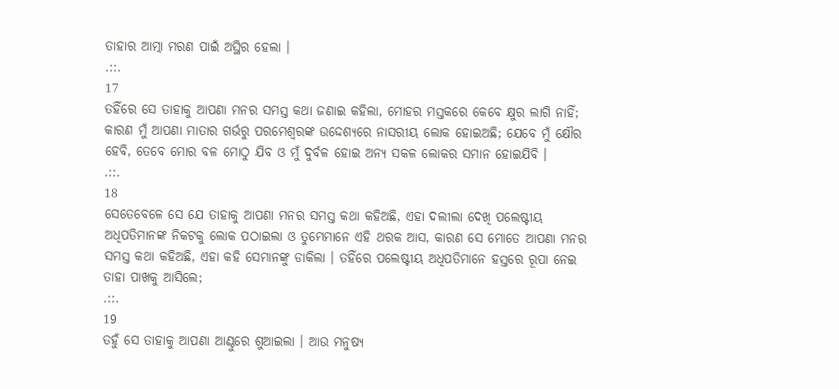ତାହାର ଆତ୍ମା ମରଣ ପାଇଁ ଅସ୍ଥିର ହେଲା ।
.::.
17
ତହିଁରେ ସେ ତାହାକୁ ଆପଣା ମନର ସମସ୍ତ କଥା ଜଣାଇ କହିଲା, ମୋହର ମସ୍ତକରେ କେବେ କ୍ଷୁର ଲାଗି ନାହିଁ; କାରଣ ମୁଁ ଆପଣା ମାତାର ଗର୍ଭରୁ ପରମେଶ୍ଵରଙ୍କ ଉଦ୍ଦେଶ୍ୟରେ ନାସରୀୟ ଲୋକ ହୋଇଅଛି; ଯେବେ ମୁଁ କ୍ଷୌର ହେବି, ତେବେ ମୋର ବଳ ମୋଠୁ ଯିବ ଓ ମୁଁ ଦୁର୍ବଳ ହୋଇ ଅନ୍ୟ ସକଳ ଲୋକର ସମାନ ହୋଇଯିବି ।
.::.
18
ସେତେବେଳେ ସେ ଯେ ତାହାକୁ ଆପଣା ମନର ସମସ୍ତ କଥା କହିଅଛି, ଏହା ଦଲୀଲା ଦେଖି ପଲେଷ୍ଟୀୟ ଅଧିପତିମାନଙ୍କ ନିକଟକୁ ଲୋକ ପଠାଇଲା ଓ ତୁମ୍ଭେମାନେ ଏହି ଥରକ ଆସ, କାରଣ ସେ ମୋତେ ଆପଣା ମନର ସମସ୍ତ କଥା କହିଅଛି, ଏହା କହି ସେମାନଙ୍କୁ ଡାକିଲା । ତହିଁରେ ପଲେଷ୍ଟୀୟ ଅଧିପତିମାନେ ହସ୍ତରେ ରୂପା ନେଇ ତାହା ପାଖକୁ ଆସିଲେ;
.::.
19
ତହୁଁ ସେ ତାହାକୁ ଆପଣା ଆଣ୍ଠୁରେ ଶୁଆଇଲା । ଆଉ ମନୁଷ୍ୟ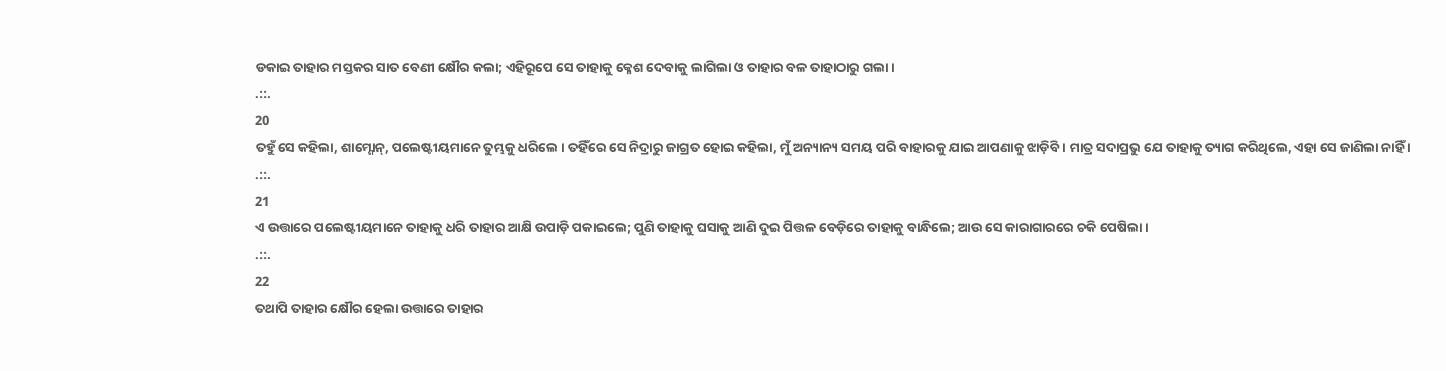ଡକାଇ ତାହାର ମସ୍ତକର ସାତ ବେଣୀ କ୍ଷୌର କଲା; ଏହିରୂପେ ସେ ତାହାକୁ କ୍ଳେଶ ଦେବାକୁ ଲାଗିଲା ଓ ତାହାର ବଳ ତାହାଠାରୁ ଗଲା।
.::.
20
ତହୁଁ ସେ କହିଲା, ଶାମ୍ଶୋନ୍, ପଲେଷ୍ଟୀୟମାନେ ତୁମ୍ଭକୁ ଧରିଲେ । ତହିଁରେ ସେ ନିଦ୍ରାରୁ ଜାଗ୍ରତ ହୋଇ କହିଲା, ମୁଁ ଅନ୍ୟାନ୍ୟ ସମୟ ପରି ବାହାରକୁ ଯାଇ ଆପଣାକୁ ଝାଡ଼ିବି । ମାତ୍ର ସଦାପ୍ରଭୁ ଯେ ତାହାକୁ ତ୍ୟାଗ କରିଥିଲେ, ଏହା ସେ ଜାଣିଲା ନାହିଁ ।
.::.
21
ଏ ଉତ୍ତାରେ ପଲେଷ୍ଟୀୟମାନେ ତାହାକୁ ଧରି ତାହାର ଆକ୍ଷି ଉପାଡ଼ି ପକାଇଲେ; ପୁଣି ତାହାକୁ ଘସାକୁ ଆଣି ଦୁଇ ପିତ୍ତଳ ବେଡ଼ିରେ ତାହାକୁ ବାନ୍ଧିଲେ; ଆଉ ସେ କାରାଗାରରେ ଚକି ପେଷିଲା ।
.::.
22
ତଥାପି ତାହାର କ୍ଷୌର ହେଲା ଉତ୍ତାରେ ତାହାର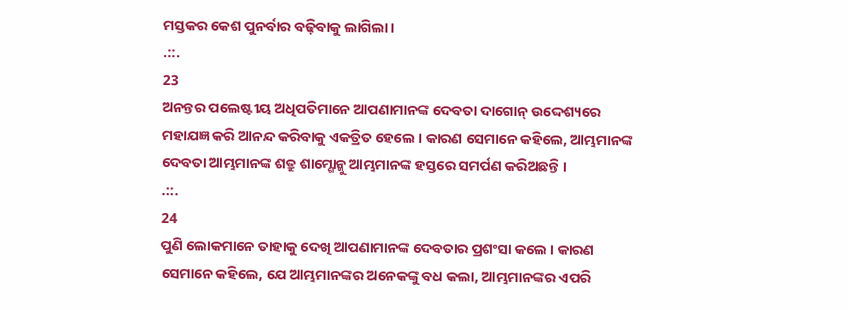ମସ୍ତକର କେଶ ପୁନର୍ବାର ବଢ଼ିବାକୁ ଲାଗିଲା ।
.::.
23
ଅନନ୍ତର ପଲେଷ୍ଟୀୟ ଅଧିପତିମାନେ ଆପଣାମାନଙ୍କ ଦେବତା ଦାଗୋନ୍ ଉଦ୍ଦେଶ୍ୟରେ ମହାଯଜ୍ଞ କରି ଆନନ୍ଦ କରିବାକୁ ଏକତ୍ରିତ ହେଲେ । କାରଣ ସେମାନେ କହିଲେ, ଆମ୍ଭମାନଙ୍କ ଦେବତା ଆମ୍ଭମାନଙ୍କ ଶତ୍ରୁ ଶାମ୍ଶୋନ୍କୁ ଆମ୍ଭମାନଙ୍କ ହସ୍ତରେ ସମର୍ପଣ କରିଅଛନ୍ତି ।
.::.
24
ପୁଣି ଲୋକମାନେ ତାହାକୁ ଦେଖି ଆପଣାମାନଙ୍କ ଦେବତାର ପ୍ରଶଂସା କଲେ । କାରଣ ସେମାନେ କହିଲେ, ଯେ ଆମ୍ଭମାନଙ୍କର ଅନେକଙ୍କୁ ବଧ କଲା, ଆମ୍ଭମାନଙ୍କର ଏପରି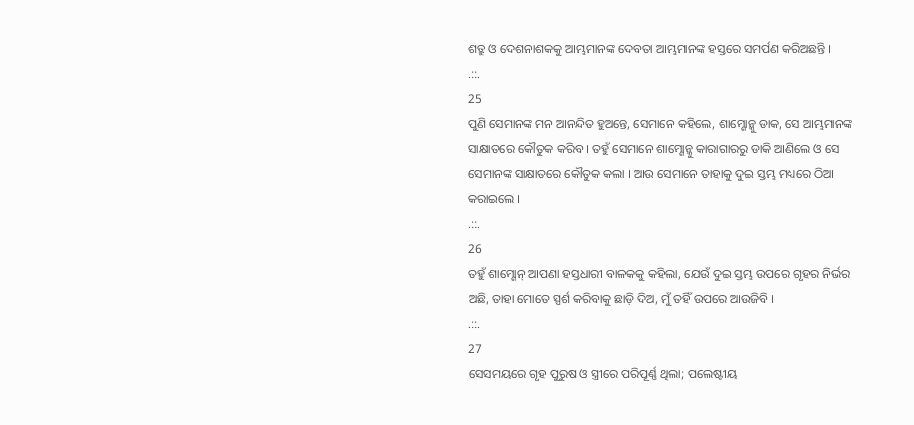ଶତ୍ରୁ ଓ ଦେଶନାଶକକୁ ଆମ୍ଭମାନଙ୍କ ଦେବତା ଆମ୍ଭମାନଙ୍କ ହସ୍ତରେ ସମର୍ପଣ କରିଅଛନ୍ତି ।
.::.
25
ପୁଣି ସେମାନଙ୍କ ମନ ଆନନ୍ଦିତ ହୁଅନ୍ତେ, ସେମାନେ କହିଲେ, ଶାମ୍ଶୋନ୍କୁ ଡାକ, ସେ ଆମ୍ଭମାନଙ୍କ ସାକ୍ଷାତରେ କୌତୁକ କରିବ । ତହୁଁ ସେମାନେ ଶାମ୍ଶୋନ୍କୁ କାରାଗାରରୁ ଡାକି ଆଣିଲେ ଓ ସେ ସେମାନଙ୍କ ସାକ୍ଷାତରେ କୌତୁକ କଲା । ଆଉ ସେମାନେ ତାହାକୁ ଦୁଇ ସ୍ତମ୍ଭ ମଧ୍ୟରେ ଠିଆ କରାଇଲେ ।
.::.
26
ତହୁଁ ଶାମ୍ଶୋନ୍ ଆପଣା ହସ୍ତଧାରୀ ବାଳକକୁ କହିଲା, ଯେଉଁ ଦୁଇ ସ୍ତମ୍ଭ ଉପରେ ଗୃହର ନିର୍ଭର ଅଛି, ତାହା ମୋତେ ସ୍ପର୍ଶ କରିବାକୁ ଛାଡ଼ି ଦିଅ, ମୁଁ ତହିଁ ଉପରେ ଆଉଜିବି ।
.::.
27
ସେସମୟରେ ଗୃହ ପୁରୁଷ ଓ ସ୍ତ୍ରୀରେ ପରିପୂର୍ଣ୍ଣ ଥିଲା; ପଲେଷ୍ଟୀୟ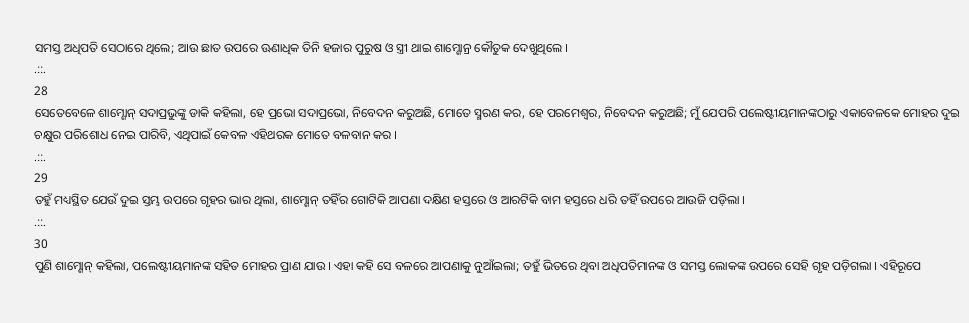ସମସ୍ତ ଅଧିପତି ସେଠାରେ ଥିଲେ; ଆଉ ଛାତ ଉପରେ ଊଣାଧିକ ତିନି ହଜାର ପୁରୁଷ ଓ ସ୍ତ୍ରୀ ଥାଇ ଶାମ୍ଶୋନ୍ର କୌତୁକ ଦେଖୁଥିଲେ ।
.::.
28
ସେତେବେଳେ ଶାମ୍ଶୋନ୍ ସଦାପ୍ରଭୁଙ୍କୁ ଡାକି କହିଲା, ହେ ପ୍ରଭୋ ସଦାପ୍ରଭୋ, ନିବେଦନ କରୁଅଛି, ମୋତେ ସ୍ମରଣ କର, ହେ ପରମେଶ୍ଵର, ନିବେଦନ କରୁଅଛି; ମୁଁ ଯେପରି ପଲେଷ୍ଟୀୟମାନଙ୍କଠାରୁ ଏକାବେଳକେ ମୋହର ଦୁଇ ଚକ୍ଷୁର ପରିଶୋଧ ନେଇ ପାରିବି, ଏଥିପାଇଁ କେବଳ ଏହିଥରକ ମୋତେ ବଳବାନ କର ।
.::.
29
ତହୁଁ ମଧ୍ୟସ୍ଥିତ ଯେଉଁ ଦୁଇ ସ୍ତମ୍ଭ ଉପରେ ଗୃହର ଭାର ଥିଲା, ଶାମ୍ଶୋନ୍ ତହିଁର ଗୋଟିକି ଆପଣା ଦକ୍ଷିଣ ହସ୍ତରେ ଓ ଆରଟିକି ବାମ ହସ୍ତରେ ଧରି ତହିଁ ଉପରେ ଆଉଜି ପଡ଼ିଲା ।
.::.
30
ପୁଣି ଶାମ୍ଶୋନ୍ କହିଲା, ପଲେଷ୍ଟୀୟମାନଙ୍କ ସହିତ ମୋହର ପ୍ରାଣ ଯାଉ । ଏହା କହି ସେ ବଳରେ ଆପଣାକୁ ନୁଆଁଇଲା; ତହୁଁ ଭିତରେ ଥିବା ଅଧିପତିମାନଙ୍କ ଓ ସମସ୍ତ ଲୋକଙ୍କ ଉପରେ ସେହି ଗୃହ ପଡ଼ିଗଲା । ଏହିରୂପେ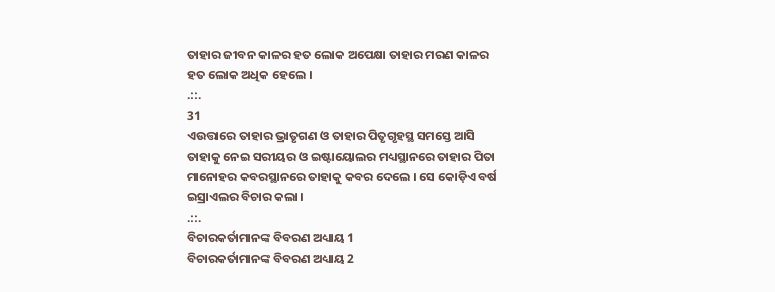ତାହାର ଜୀବନ କାଳର ହତ ଲୋକ ଅପେକ୍ଷା ତାହାର ମରଣ କାଳର ହତ ଲୋକ ଅଧିକ ହେଲେ ।
.::.
31
ଏଉତ୍ତାରେ ତାହାର ଭ୍ରାତୃଗଣ ଓ ତାହାର ପିତୃଗୃହସ୍ଥ ସମସ୍ତେ ଆସି ତାହାକୁ ନେଇ ସରୀୟର ଓ ଇଷ୍ଟାୟୋଲର ମଧ୍ୟସ୍ଥାନରେ ତାହାର ପିତା ମାନୋହର କବରସ୍ଥାନରେ ତାହାକୁ କବର ଦେଲେ । ସେ କୋଡ଼ିଏ ବର୍ଷ ଇସ୍ରାଏଲର ବିଚାର କଲା ।
.::.
ବିଚାରକର୍ତାମାନଙ୍କ ବିବରଣ ଅଧ୍ୟାୟ 1
ବିଚାରକର୍ତାମାନଙ୍କ ବିବରଣ ଅଧ୍ୟାୟ 2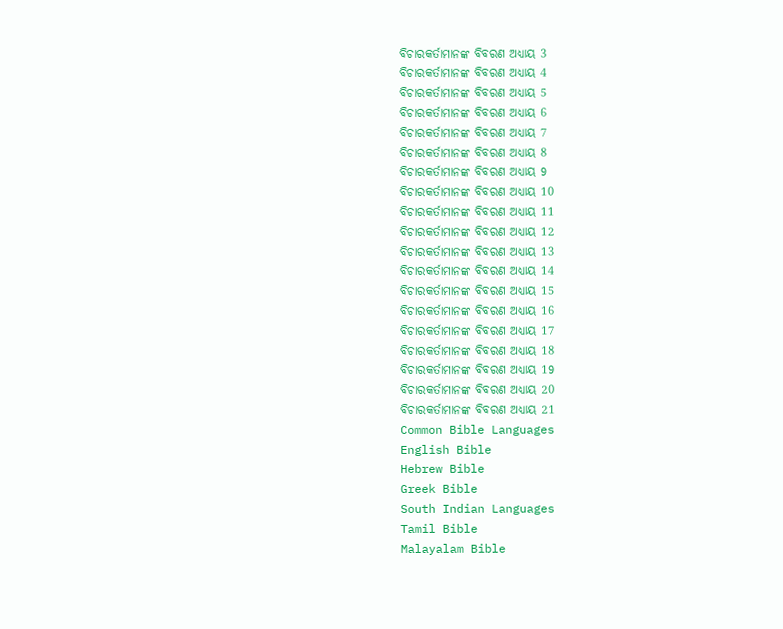ବିଚାରକର୍ତାମାନଙ୍କ ବିବରଣ ଅଧ୍ୟାୟ 3
ବିଚାରକର୍ତାମାନଙ୍କ ବିବରଣ ଅଧ୍ୟାୟ 4
ବିଚାରକର୍ତାମାନଙ୍କ ବିବରଣ ଅଧ୍ୟାୟ 5
ବିଚାରକର୍ତାମାନଙ୍କ ବିବରଣ ଅଧ୍ୟାୟ 6
ବିଚାରକର୍ତାମାନଙ୍କ ବିବରଣ ଅଧ୍ୟାୟ 7
ବିଚାରକର୍ତାମାନଙ୍କ ବିବରଣ ଅଧ୍ୟାୟ 8
ବିଚାରକର୍ତାମାନଙ୍କ ବିବରଣ ଅଧ୍ୟାୟ 9
ବିଚାରକର୍ତାମାନଙ୍କ ବିବରଣ ଅଧ୍ୟାୟ 10
ବିଚାରକର୍ତାମାନଙ୍କ ବିବରଣ ଅଧ୍ୟାୟ 11
ବିଚାରକର୍ତାମାନଙ୍କ ବିବରଣ ଅଧ୍ୟାୟ 12
ବିଚାରକର୍ତାମାନଙ୍କ ବିବରଣ ଅଧ୍ୟାୟ 13
ବିଚାରକର୍ତାମାନଙ୍କ ବିବରଣ ଅଧ୍ୟାୟ 14
ବିଚାରକର୍ତାମାନଙ୍କ ବିବରଣ ଅଧ୍ୟାୟ 15
ବିଚାରକର୍ତାମାନଙ୍କ ବିବରଣ ଅଧ୍ୟାୟ 16
ବିଚାରକର୍ତାମାନଙ୍କ ବିବରଣ ଅଧ୍ୟାୟ 17
ବିଚାରକର୍ତାମାନଙ୍କ ବିବରଣ ଅଧ୍ୟାୟ 18
ବିଚାରକର୍ତାମାନଙ୍କ ବିବରଣ ଅଧ୍ୟାୟ 19
ବିଚାରକର୍ତାମାନଙ୍କ ବିବରଣ ଅଧ୍ୟାୟ 20
ବିଚାରକର୍ତାମାନଙ୍କ ବିବରଣ ଅଧ୍ୟାୟ 21
Common Bible Languages
English Bible
Hebrew Bible
Greek Bible
South Indian Languages
Tamil Bible
Malayalam Bible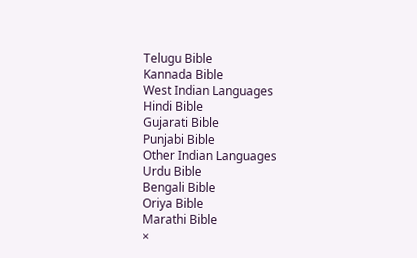Telugu Bible
Kannada Bible
West Indian Languages
Hindi Bible
Gujarati Bible
Punjabi Bible
Other Indian Languages
Urdu Bible
Bengali Bible
Oriya Bible
Marathi Bible
×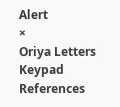Alert
×
Oriya Letters Keypad References